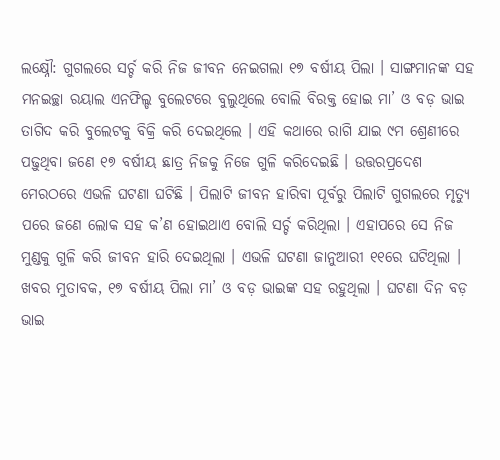ଲକ୍ଷ୍ନୌ: ଗୁଗଲରେ ସର୍ଚ୍ଚ କରି ନିଜ ଜୀବନ ନେଇଗଲା ୧୭ ବର୍ଷୀୟ ପିଲା । ସାଙ୍ଗମାନଙ୍କ ସହ ମନଇଚ୍ଛା ରୟାଲ ଏନଫିଲ୍ଡ ବୁଲେଟରେ ବୁଲୁଥିଲେ ବୋଲି ବିରକ୍ତ ହୋଇ ମା’ ଓ ବଡ଼ ଭାଇ ତାଗିଦ କରି ବୁଲେଟକୁ ବିକ୍ରି କରି ଦେଇଥିଲେ । ଏହି କଥାରେ ରାଗି ଯାଇ ୯ମ ଶ୍ରେଣୀରେ ପଢ଼ୁଥିବା ଜଣେ ୧୭ ବର୍ଷୀୟ ଛାତ୍ର ନିଜକୁ ନିଜେ ଗୁଳି କରିଦେଇଛି । ଉତ୍ତରପ୍ରଦେଶ ମେରଠରେ ଏଭଳି ଘଟଣା ଘଟିଛି । ପିଲାଟି ଜୀବନ ହାରିବା ପୂର୍ବରୁ ପିଲାଟି ଗୁଗଲରେ ମୃତ୍ୟୁ ପରେ ଜଣେ ଲୋକ ସହ କ’ଣ ହୋଇଥାଏ ବୋଲି ସର୍ଚ୍ଚ କରିଥିଲା । ଏହାପରେ ସେ ନିଜ ମୁଣ୍ଡକୁ ଗୁଳି କରି ଜୀବନ ହାରି ଦେଇଥିଲା । ଏଭଳି ଘଟଣା ଜାନୁଆରୀ ୧୧ରେ ଘଟିଥିଲା । ଖବର ମୁତାବକ, ୧୭ ବର୍ଷୀୟ ପିଲା ମା’ ଓ ବଡ଼ ଭାଇଙ୍କ ସହ ରହୁଥିଲା । ଘଟଣା ଦିନ ବଡ଼ ଭାଇ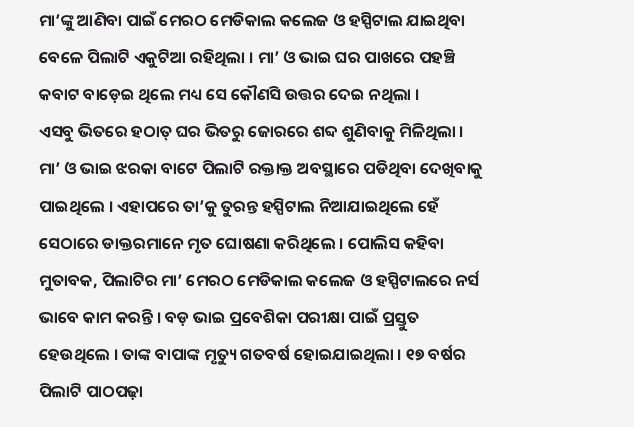ମା’ଙ୍କୁ ଆଣିବା ପାଇଁ ମେରଠ ମେଡିକାଲ କଲେଜ ଓ ହସ୍ପିଟାଲ ଯାଇଥିବା ବେଳେ ପିଲାଟି ଏକୁଟିଆ ରହିଥିଲା । ମା’ ଓ ଭାଇ ଘର ପାଖରେ ପହଞ୍ଚି କବାଟ ବାଡ଼େଇ ଥିଲେ ମଧ୍ୟ ସେ କୌଣସି ଉତ୍ତର ଦେଇ ନଥିଲା ।
ଏସବୁ ଭିତରେ ହଠାତ୍ ଘର ଭିତରୁ ଜୋରରେ ଶବ୍ଦ ଶୁଣିବାକୁ ମିଳିଥିଲା । ମା’ ଓ ଭାଇ ଝରକା ବାଟେ ପିଲାଟି ରକ୍ତାକ୍ତ ଅବସ୍ଥାରେ ପଡିଥିବା ଦେଖିବାକୁ ପାଇଥିଲେ । ଏହାପରେ ତା’କୁ ତୁରନ୍ତ ହସ୍ପିଟାଲ ନିଆଯାଇଥିଲେ ହେଁ ସେଠାରେ ଡାକ୍ତରମାନେ ମୃତ ଘୋଷଣା କରିଥିଲେ । ପୋଲିସ କହିବା ମୁତାବକ, ପିଲାଟିର ମା’ ମେରଠ ମେଡିକାଲ କଲେଜ ଓ ହସ୍ପିଟାଲରେ ନର୍ସ ଭାବେ କାମ କରନ୍ତି । ବଡ଼ ଭାଇ ପ୍ରବେଶିକା ପରୀକ୍ଷା ପାଇଁ ପ୍ରସ୍ତୁତ ହେଉଥିଲେ । ତାଙ୍କ ବାପାଙ୍କ ମୃତ୍ୟୁ ଗତବର୍ଷ ହୋଇଯାଇଥିଲା । ୧୭ ବର୍ଷର ପିଲାଟି ପାଠପଢ଼ା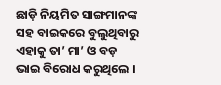ଛାଡ଼ି ନିୟମିତ ସାଙ୍ଗମାନଙ୍କ ସହ ବାଇକରେ ବୁଲୁଥିବାରୁ ଏହାକୁ ତା’ ମା’ ଓ ବଡ଼ ଭାଇ ବିରୋଧ କରୁଥିଲେ ।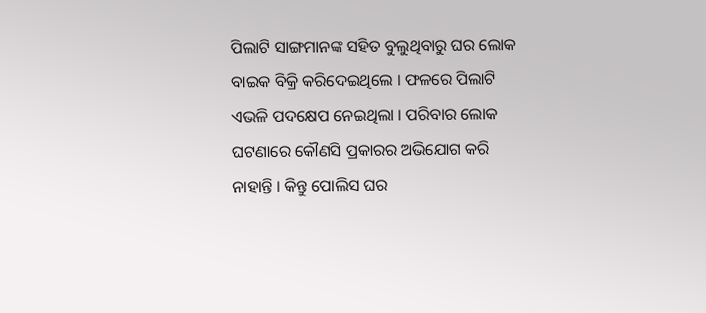ପିଲାଟି ସାଙ୍ଗମାନଙ୍କ ସହିତ ବୁଲୁଥିବାରୁ ଘର ଲୋକ ବାଇକ ବିକ୍ରି କରିଦେଇଥିଲେ । ଫଳରେ ପିଲାଟି ଏଭଳି ପଦକ୍ଷେପ ନେଇଥିଲା । ପରିବାର ଲୋକ ଘଟଣାରେ କୌଣସି ପ୍ରକାରର ଅଭିଯୋଗ କରି ନାହାନ୍ତି । କିନ୍ତୁ ପୋଲିସ ଘର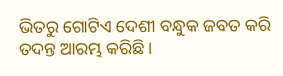ଭିତରୁ ଗୋଟିଏ ଦେଶୀ ବନ୍ଧୁକ ଜବତ କରି ତଦନ୍ତ ଆରମ୍ଭ କରିଛି ।